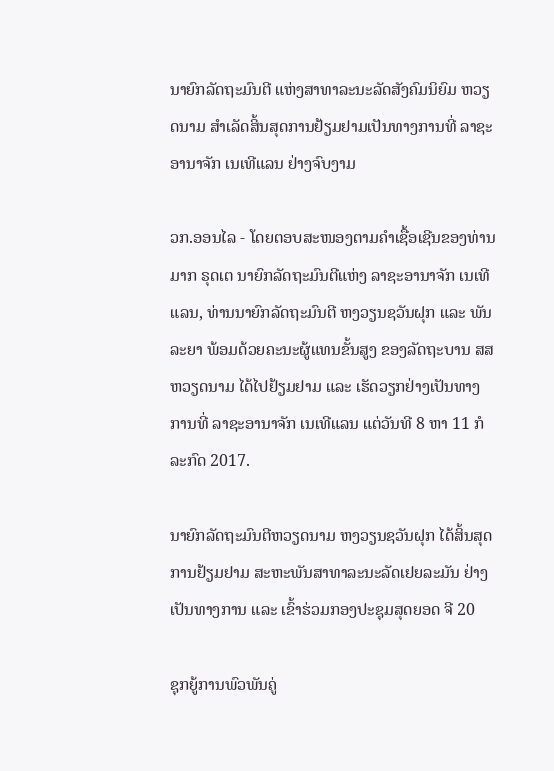ນາຍົກລັດຖະມົນຕີ ແຫ່ງສາທາລະນະລັດສັງຄົມນິຍົມ ຫວຽດນາມ ສຳເລັດສິ້ນສຸດການຢ້ຽມຢາມເປັນທາງການທີ່ ລາຊະອານາຈັກ ເນເທີແລນ ຢ່າງຈົບງາມ

ວກ.ອອນໄລ - ໂດຍຕອບສະໜອງຕາມຄຳເຊື້ອເຊີນຂອງທ່ານ ມາກ ຣຸດເຕ ນາຍົກລັດຖະມົນຕີແຫ່ງ ລາຊະອານາຈັກ ເນເທີແລນ, ທ່ານນາຍົກລັດຖະມົນຕີ ຫງວຽນຊວັນຝຸກ ແລະ ພັນລະຍາ ພ້ອມດ້ວຍຄະນະຜູ້ແທນຂັ້ນສູງ ຂອງລັດຖະບານ ສສ ຫວຽດນາມ ໄດ້ໄປຢ້ຽມຢາມ ແລະ ເຮັດວຽກຢ່າງເປັນທາງການທີ່ ລາຊະອານາຈັກ ເນເທີແລນ ແຕ່ວັນທີ 8 ຫາ 11 ກໍລະກົດ 2017.

ນາຍົກລັດຖະມົນຕີຫວຽດນາມ ຫງວຽນຊວັນຝຸກ ໄດ້ສິ້ນສຸດການຢ້ຽມຢາມ ສະຫະພັນສາທາລະນະລັດເຢຍລະມັນ ຢ່າງເປັນທາງການ ແລະ ເຂົ້າຮ່ວມກອງປະຊຸມສຸດຍອດ ຈີ 20

ຊຸກຍູ້ການພົວພັນຄູ່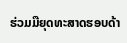ຮ່ວມມືຍຸດທະສາດຮອບດ້າ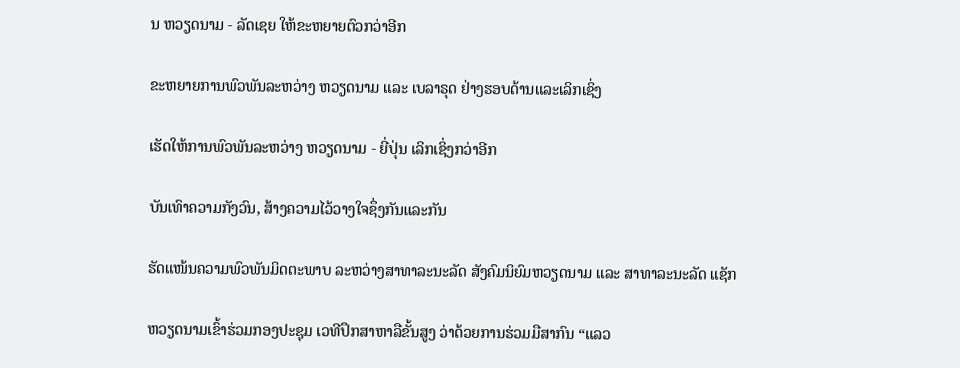ນ ຫວຽດນາມ - ລັດເຊຍ ໃຫ້ຂະຫຍາຍຕົວກວ່າອີກ

ຂະຫຍາຍການພົວພັນລະຫວ່າງ ຫວຽດນາມ ແລະ ເບລາຣຸດ ຢ່າງຮອບດ້ານແລະເລິກເຊິ່ງ

ເຮັດໃຫ້ການພົວພັນລະຫວ່າງ ຫວຽດນາມ - ຍີ່ປຸ່ນ ເລິກເຊິ່ງກວ່າອີກ

ບັນເທົາຄວາມກັງວົນ, ສ້າງຄວາມໄວ້ວາງໃຈຊຶ່ງກັນແລະກັນ

ຮັດແໜ້ນຄວາມພົວພັນມິດຕະພາບ ລະຫວ່າງສາທາລະນະລັດ ສັງຄົມນິຍົມຫວຽດນາມ ແລະ ສາທາລະນະລັດ ແຊັກ

ຫວຽດນາມເຂົ້າຮ່ວມກອງປະຊຸມ ເວທີປຶກສາຫາລືຂັ້ນສູງ ວ່າດ້ວຍການຮ່ວມມືສາກົນ “ແລວ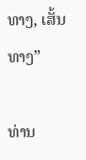ທາງ, ເສັ້ນທາງ”

ທ່ານ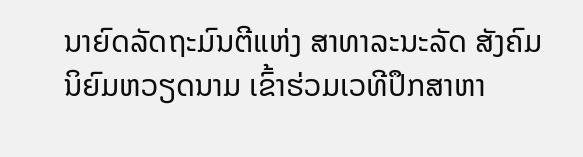ນາຍົດລັດຖະມົນຕີແຫ່ງ ສາທາລະນະລັດ ສັງຄົມນິຍົມຫວຽດນາມ ເຂົ້າຮ່ວມເວທີປຶກສາຫາ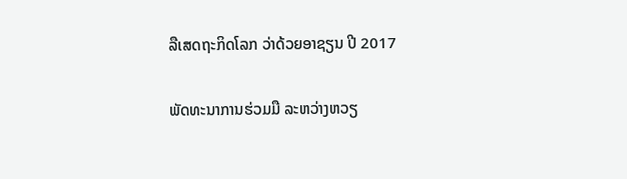ລືເສດຖະກິດໂລກ ວ່າດ້ວຍອາຊຽນ ປີ 2017

ພັດທະນາການຮ່ວມມື ລະຫວ່າງຫວຽ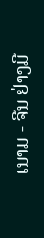ເນາມ - ຈີນ ຢ່າງມີ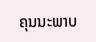ຄຸນນະພາບ